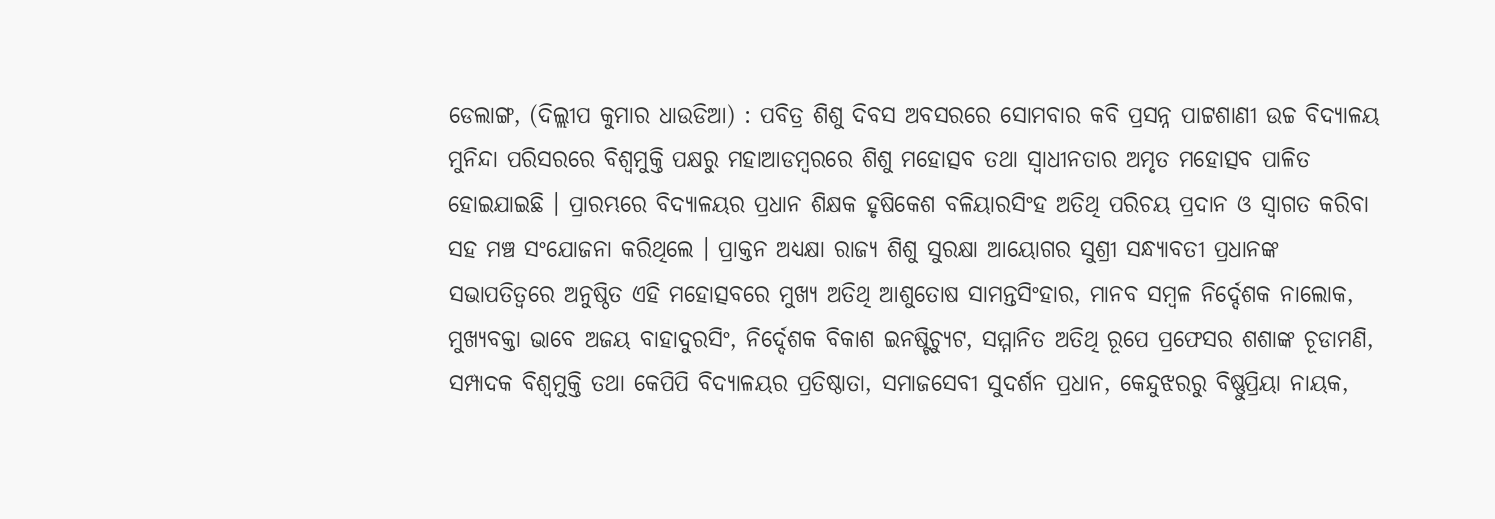ଡେଲାଙ୍ଗ, (ଦିଲ୍ଲୀପ କୁମାର ଧାଉଡିଆ) : ପବିତ୍ର ଶିଶୁ ଦିବସ ଅବସରରେ ସୋମବାର କବି ପ୍ରସନ୍ନ ପାଟ୍ଟଶାଣୀ ଉଚ୍ଚ ବିଦ୍ୟାଳୟ ମୁନିନ୍ଦା ପରିସରରେ ବିଶ୍ଵମୁକ୍ତି ପକ୍ଷରୁ ମହାଆଡମ୍ବରରେ ଶିଶୁ ମହୋତ୍ସବ ତଥା ସ୍ଵାଧୀନତାର ଅମୃତ ମହୋତ୍ସବ ପାଳିତ ହୋଇଯାଇଛି । ପ୍ରାରମ୍ଭରେ ବିଦ୍ୟାଳୟର ପ୍ରଧାନ ଶିକ୍ଷକ ହୃଷିକେଶ ବଳିୟାରସିଂହ ଅତିଥି ପରିଚୟ ପ୍ରଦାନ ଓ ସ୍ୱାଗତ କରିବା ସହ ମଞ୍ଚ ସଂଯୋଜନା କରିଥିଲେ । ପ୍ରାକ୍ତନ ଅଧ୍ୟକ୍ଷା ରାଜ୍ୟ ଶିଶୁ ସୁରକ୍ଷା ଆୟୋଗର ସୁଶ୍ରୀ ସନ୍ଧ୍ୟାବତୀ ପ୍ରଧାନଙ୍କ ସଭାପତିତ୍ଵରେ ଅନୁଷ୍ଠିତ ଏହି ମହୋତ୍ସବରେ ମୁଖ୍ୟ ଅତିଥି ଆଶୁତୋଷ ସାମନ୍ତସିଂହାର, ମାନବ ସମ୍ବଳ ନିର୍ଦ୍ଦେଶକ ନାଲୋକ, ମୁଖ୍ୟବକ୍ତା ଭାବେ ଅଜୟ ବାହାଦୁରସିଂ, ନିର୍ଦ୍ଦେଶକ ବିକାଶ ଇନଷ୍ଟିଚ୍ୟୁଟ, ସମ୍ମାନିତ ଅତିଥି ରୂପେ ପ୍ରଫେସର ଶଶାଙ୍କ ଚୂଡାମଣି, ସମ୍ପାଦକ ବିଶ୍ଵମୁକ୍ତି ତଥା କେପିପି ବିଦ୍ୟାଳୟର ପ୍ରତିଷ୍ଠାତା, ସମାଜସେବୀ ସୁଦର୍ଶନ ପ୍ରଧାନ, କେନ୍ଦୁଝରରୁ ବିଷ୍ଣୁପ୍ରିୟା ନାୟକ,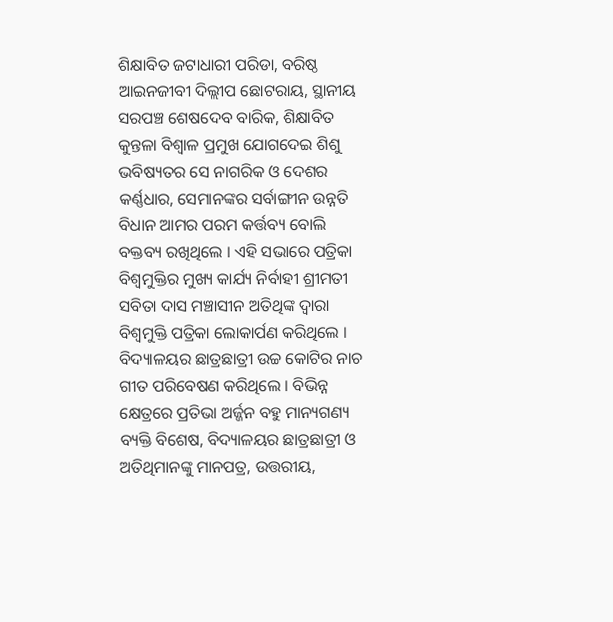ଶିକ୍ଷାବିତ ଜଟାଧାରୀ ପରିଡା, ବରିଷ୍ଠ ଆଇନଜୀବୀ ଦିଲ୍ଲୀପ ଛୋଟରାୟ, ସ୍ଥାନୀୟ ସରପଞ୍ଚ ଶେଷଦେବ ବାରିକ, ଶିକ୍ଷାବିତ କୁନ୍ତଳା ବିଶ୍ୱାଳ ପ୍ରମୁଖ ଯୋଗଦେଇ ଶିଶୁ ଭବିଷ୍ୟତର ସେ ନାଗରିକ ଓ ଦେଶର କର୍ଣ୍ଣଧାର, ସେମାନଙ୍କର ସର୍ବାଙ୍ଗୀନ ଉନ୍ନତି ବିଧାନ ଆମର ପରମ କର୍ତ୍ତବ୍ୟ ବୋଲି ବକ୍ତବ୍ୟ ରଖିଥିଲେ । ଏହି ସଭାରେ ପତ୍ରିକା ବିଶ୍ୱମୁକ୍ତିର ମୁଖ୍ୟ କାର୍ଯ୍ୟ ନିର୍ବାହୀ ଶ୍ରୀମତୀ ସବିତା ଦାସ ମଞ୍ଚାସୀନ ଅତିଥିଙ୍କ ଦ୍ଵାରା ବିଶ୍ଵମୁକ୍ତି ପତ୍ରିକା ଲୋକାର୍ପଣ କରିଥିଲେ । ବିଦ୍ୟାଳୟର ଛାତ୍ରଛାତ୍ରୀ ଉଚ୍ଚ କୋଟିର ନାଚ ଗୀତ ପରିବେଷଣ କରିଥିଲେ । ବିଭିନ୍ନ କ୍ଷେତ୍ରରେ ପ୍ରତିଭା ଅର୍ଜ୍ଜନ ବହୁ ମାନ୍ୟଗଣ୍ୟ ବ୍ୟକ୍ତି ବିଶେଷ, ବିଦ୍ୟାଳୟର ଛାତ୍ରଛାତ୍ରୀ ଓ ଅତିଥିମାନଙ୍କୁ ମାନପତ୍ର, ଉତ୍ତରୀୟ,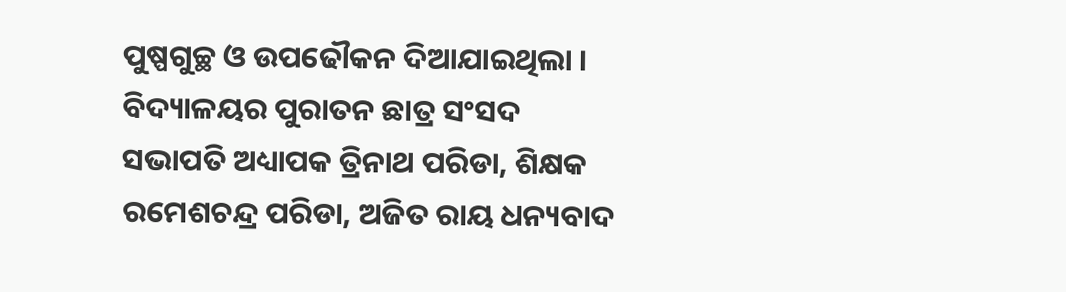ପୁଷ୍ପଗୁଚ୍ଛ ଓ ଉପଢୌକନ ଦିଆଯାଇଥିଲା । ବିଦ୍ୟାଳୟର ପୁରାତନ ଛାତ୍ର ସଂସଦ ସଭାପତି ଅଧ୍ୟାପକ ତ୍ରିନାଥ ପରିଡା, ଶିକ୍ଷକ ରମେଶଚନ୍ଦ୍ର ପରିଡା, ଅଜିତ ରାୟ ଧନ୍ୟବାଦ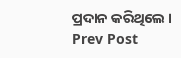ପ୍ରଦାନ କରିଥିଲେ ।
Prev Post